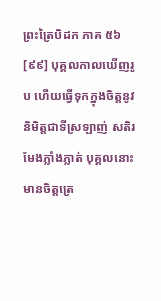ព្រះត្រៃបិដក ភាគ ៥៦
[៩៩] បុគ្គលកាលឃើញរូប ហើយធ្វើទុកក្នុងចិត្តនូវនិមិត្តជាទីស្រឡាញ់ សតិរមែងភ្លាំងភ្លាត់ បុគ្គលនោះ មានចិត្តត្រេ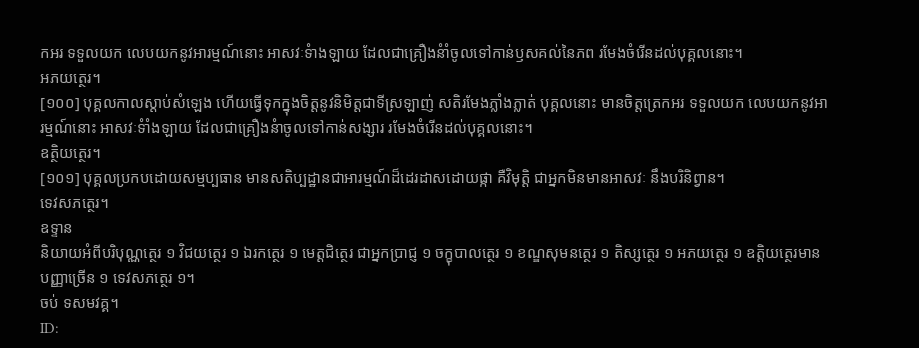កអរ ទទួលយក លេបយកនូវអារម្មណ៍នោះ អាសវៈទំាងឡាយ ដែលជាគ្រឿងនំាំចូលទៅកាន់ឫសគល់នៃភព រមែងចំរើនដល់បុគ្គលនោះ។
អភយត្ថេរ។
[១០០] បុគ្គលកាលស្តាប់សំឡេង ហើយធ្វើទុកក្នុងចិត្តនូវនិមិត្តជាទីស្រឡាញ់ សតិរមែងភ្លាំងភ្លាត់ បុគ្គលនោះ មានចិត្តត្រេកអរ ទទួលយក លេបយកនូវអារម្មណ៍នោះ អាសវៈទំាំងឡាយ ដែលជាគ្រឿងនំាចូលទៅកាន់សង្សារ រមែងចំរើនដល់បុគ្គលនោះ។
ឧត្ថិយត្ថេរ។
[១០១] បុគ្គលប្រកបដោយសម្មប្បធាន មានសតិប្បដ្ឋានជាអារម្មណ៍ដ៏ដេរដាសដោយផ្កា គឺវិមុត្តិ ជាអ្នកមិនមានអាសវៈ នឹងបរិនិព្វាន។
ទេវសភត្ថេរ។
ឧទ្ទាន
និយាយអំពីបរិបុណ្ណត្ថេរ ១ វិជយត្ថេរ ១ ឯរកត្ថេរ ១ មេត្តជិត្ថេរ ជាអ្នកប្រាជ្ញ ១ ចក្ខុបាលត្ថេរ ១ ខណ្ឌសុមនត្ថេរ ១ តិស្សត្ថេរ ១ អភយត្ថេរ ១ ឧត្តិយត្ថេរមានបញ្ញាច្រើន ១ ទេវសភត្ថេរ ១។
ចប់ ទសមវគ្គ។
ID: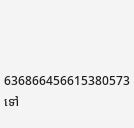636866456615380573
ទៅ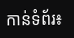កាន់ទំព័រ៖